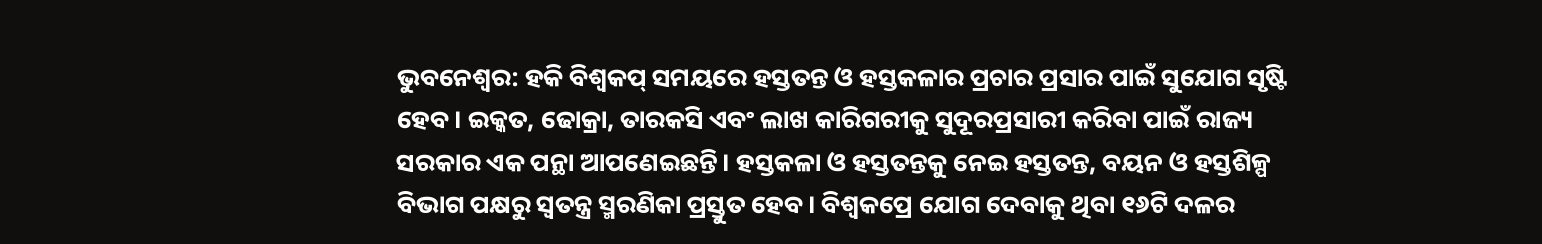ଭୁବନେଶ୍ୱର: ହକି ବିଶ୍ୱକପ୍ ସମୟରେ ହସ୍ତତନ୍ତ ଓ ହସ୍ତକଳାର ପ୍ରଚାର ପ୍ରସାର ପାଇଁ ସୁଯୋଗ ସୃଷ୍ଟି ହେବ। ଇକ୍କତ, ଢୋକ୍ରା, ତାରକସି ଏବଂ ଲାଖ କାରିଗରୀକୁ ସୁଦୂରପ୍ରସାରୀ କରିବା ପାଇଁ ରାଜ୍ୟ ସରକାର ଏକ ପନ୍ଥା ଆପଣେଇଛନ୍ତି। ହସ୍ତକଳା ଓ ହସ୍ତତନ୍ତକୁ ନେଇ ହସ୍ତତନ୍ତ, ବୟନ ଓ ହସ୍ତଶିଳ୍ପ ବିଭାଗ ପକ୍ଷରୁ ସ୍ୱତନ୍ତ୍ର ସ୍ମରଣିକା ପ୍ରସ୍ତୁତ ହେବ। ବିଶ୍ୱକପ୍ରେ ଯୋଗ ଦେବାକୁ ଥିବା ୧୬ଟି ଦଳର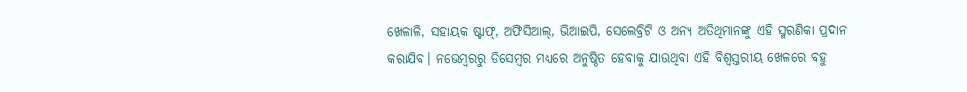ଖେଳାଳି, ସହାୟକ ଷ୍ଟାଫ୍, ଅଫିସିଆଲ୍, ଭିଆଇପି, ସେଲେବ୍ରିଟି ଓ ଅନ୍ୟ ଅତିଥିମାନଙ୍କୁ ଏହି ସ୍ମରଣିକା ପ୍ରଦାନ କରାଯିବ। ନଭେମ୍ବରରୁ ଡିସେମ୍ବର ମଧ୍ୟରେ ଅନୁଷ୍ଠିତ ହେବାକୁ ଯାଉଥିବା ଏହି ବିଶ୍ୱସ୍ତରୀୟ ଖେଳରେ ବହୁ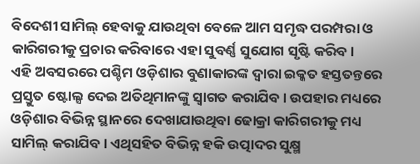ବିଦେଶୀ ସାମିଲ୍ ହେବାକୁ ଯାଉଥିବା ବେଳେ ଆମ ସମୃଦ୍ଧ ପରମ୍ପରା ଓ କାରିଗରୀକୁ ପ୍ରଚାର କରିବାରେ ଏହା ସୁବର୍ଣ୍ଣ ସୁଯୋଗ ସୃଷ୍ଟି କରିବ।
ଏହି ଅବସରରେ ପଶ୍ଚିମ ଓଡ଼ିଶାର ବୁଣାକାରଙ୍କ ଦ୍ୱାରା ଇକ୍କତ ହସ୍ତତନ୍ତରେ ପ୍ରସ୍ତୁତ ଷ୍ଟୋଲ୍ସ ଦେଇ ଅତିଥିମାନଙ୍କୁ ସ୍ୱାଗତ କରାଯିବ। ଉପହାର ମଧ୍ୟରେ ଓଡ଼ିଶାର ବିଭିନ୍ନ ସ୍ଥାନରେ ଦେଖାଯାଉଥିବା ଢୋକ୍ରା କାରିଗରୀକୁ ମଧ୍ୟ ସାମିଲ୍ କରାଯିବ। ଏଥିସହିତ ବିଭିନ୍ନ ହକି ଉତ୍ପାଦର ସୁକ୍ଷ୍ମ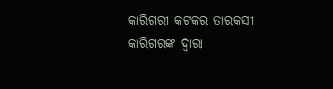କାରିଗରୀ କଟକର ତାରକସୀ କାରିଗରଙ୍କ ଦ୍ୱାରା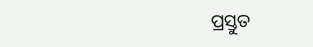ପ୍ରସ୍ତୁତ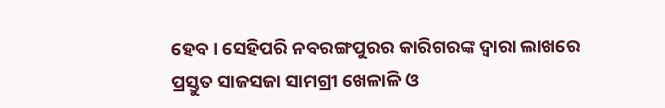ହେବ। ସେହିପରି ନବରଙ୍ଗପୁରର କାରିଗରଙ୍କ ଦ୍ୱାରା ଲାଖରେ ପ୍ରସ୍ତୁତ ସାଜସଜା ସାମଗ୍ରୀ ଖେଳାଳି ଓ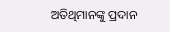ଅତିଥିମାନଙ୍କୁ ପ୍ରଦାନ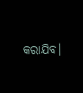କରାଯିବ।